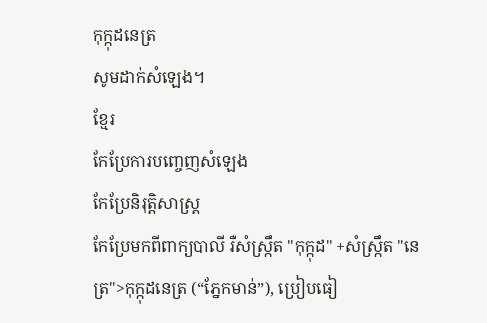កុក្កុដនេត្រ
សូមដាក់សំឡេង។
ខ្មែរ
កែប្រែការបញ្ចេញសំឡេង
កែប្រែនិរុត្តិសាស្ត្រ
កែប្រែមកពីពាក្យបាលី រឺសំស្ក្រឹត "កុក្កុដ" +សំស្ក្រឹត "នេត្រ">កុក្កុដនេត្រ (“ភ្នែកមាន់”), ប្រៀបធៀ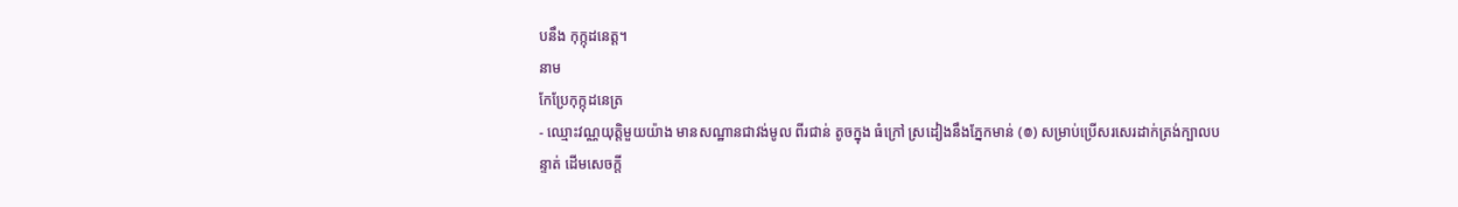បនឹង កុក្កុដនេត្ត។
នាម
កែប្រែកុក្កុដនេត្រ
- ឈ្មោះវណ្ណយុត្តិមួយយ៉ាង មានសណ្ឋានជាវង់មូល ពីរជាន់ តូចក្នុង ធំក្រៅ ស្រដៀងនឹងភ្នែកមាន់ (៙) សម្រាប់ប្រើសរសេរដាក់ត្រង់ក្បាលបន្ទាត់ ដើមសេចក្ដី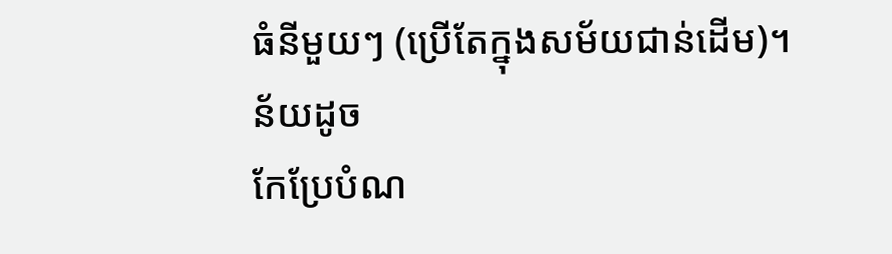ធំនីមួយៗ (ប្រើតែក្នុងសម័យជាន់ដើម)។
ន័យដូច
កែប្រែបំណ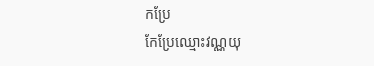កប្រែ
កែប្រែឈ្មោះវណ្ណយុ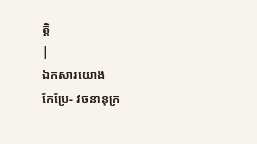ត្តិ
|
ឯកសារយោង
កែប្រែ- វចនានុក្រ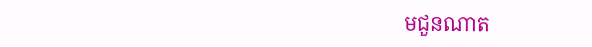មជួនណាត